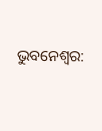ଭୁବନେଶ୍ୱର: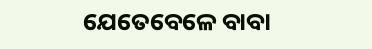ଯେତେବେଳେ ବାବା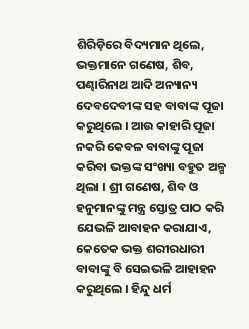ଶିରିଡ଼ିରେ ବିଦ୍ୟମାନ ଥିଲେ, ଭକ୍ତମାନେ ଗଣେଷ, ଶିବ, ପଣ୍ଢାରିନାଥ ଆଦି ଅନ୍ୟାନ୍ୟ ଦେବଦେବୀଙ୍କ ସହ ବାବାଙ୍କ ପୂଜା କରୁଥିଲେ । ଆଉ କାହାରି ପୂଜା ନକରି କେବଳ ବାବାଙ୍କୁ ପୂଜା କରିବା ଭକ୍ତଙ୍କ ସଂଖ୍ୟା ବହୁତ ଅଳ୍ପ ଥିଲା । ଶ୍ରୀ ଗଣେଷ, ଶିବ ଓ ହନୁମାନଙ୍କୁ ମନ୍ତ୍ର ସ୍ତୋତ୍ର ପାଠ କରି ଯେଭଳି ଆବାହନ କରାଯାଏ, କେତେକ ଭକ୍ତ ଶରୀରଧାରୀ ବାବାଙ୍କୁ ବି ସେଇଭଳି ଆହାହନ କରୁଥିଲେ । ହିନ୍ଦୁ ଧର୍ମ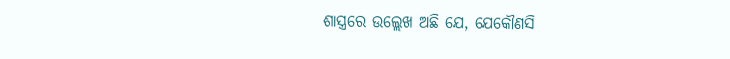ଶାସ୍ତ୍ରରେ ଉଲ୍ଲେଖ ଅଛି ଯେ, ଯେକୌଣସି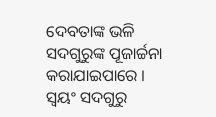ଦେବତାଙ୍କ ଭଳି ସଦଗୁରୁଙ୍କ ପୂଜାର୍ଚ୍ଚନା କରାଯାଇପାରେ । ସ୍ୱୟଂ ସଦଗୁରୁ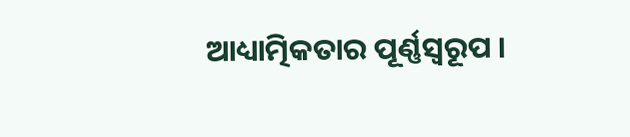ଆଧ୍ୟାତ୍ମିକତାର ପୂର୍ଣ୍ଣସ୍ୱରୂପ ।